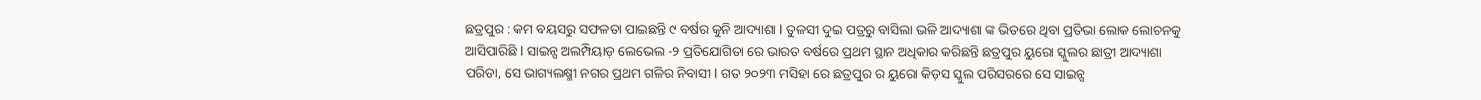ଛତ୍ରପୁର : କମ ବୟସରୁ ସଫଳତା ପାଇଛନ୍ତି ୯ ବର୍ଷର କୁନି ଆଦ୍ୟାଶା l ତୁଳସୀ ଦୁଇ ପତ୍ରରୁ ବାସିଲା ଭଳି ଆଦ୍ୟାଶା ଙ୍କ ଭିତରେ ଥିବା ପ୍ରତିଭା ଲୋକ ଲୋଚନକୁ ଆସିପାରିଛି l ସାଇନ୍ସ ଅଲମ୍ପିୟାଡ଼ ଲେଭେଲ -୨ ପ୍ରତିଯୋଗିତା ରେ ଭାରତ ବର୍ଷରେ ପ୍ରଥମ ସ୍ଥାନ ଅଧିକାର କରିଛନ୍ତି ଛତ୍ରପୁର ୟୁରୋ ସ୍କୁଲର ଛାତ୍ରୀ ଆଦ୍ୟାଶା ପରିଡା, ସେ ଭାଗ୍ୟଲକ୍ଷ୍ମୀ ନଗର ପ୍ରଥମ ଗଳିର ନିବାସୀ l ଗତ ୨୦୨୩ ମସିହା ରେ ଛତ୍ରପୁର ର ୟୁରୋ କିଡ଼ସ ସ୍କୁଲ ପରିସରରେ ସେ ସାଇନ୍ସ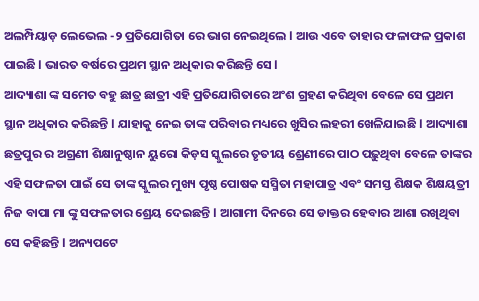ଅଲମ୍ପିୟାଡ଼ ଲେଭେଲ -୨ ପ୍ରତିଯୋଗିତା ରେ ଭାଗ ନେଇଥିଲେ l ଆଉ ଏବେ ତାହାର ଫଳାଫଳ ପ୍ରକାଶ ପାଇଛି l ଭାରତ ବର୍ଷରେ ପ୍ରଥମ ସ୍ଥାନ ଅଧିକାର କରିଛନ୍ତି ସେ l
ଆଦ୍ୟାଶା ଙ୍କ ସମେତ ବହୁ ଛାତ୍ର ଛାତ୍ରୀ ଏହି ପ୍ରତିଯୋଗିତାରେ ଅଂଶ ଗ୍ରହଣ କରିଥିବା ବେଳେ ସେ ପ୍ରଥମ ସ୍ଥାନ ଅଧିକାର କରିଛନ୍ତି l ଯାହାକୁ ନେଇ ତାଙ୍କ ପରିବାର ମଧ୍ୟରେ ଖୁସିର ଲହରୀ ଖେଳିଯାଇଛି l ଆଦ୍ୟାଶା ଛତ୍ରପୁର ର ଅଗ୍ରଣୀ ଶିକ୍ଷାନୁଷ୍ଠାନ ୟୁରୋ କିଡ଼ସ ସ୍କୁଲରେ ତୃତୀୟ ଶ୍ରେଣୀରେ ପାଠ ପଢ଼ୁଥିବା ବେଳେ ତାଙ୍କର ଏହି ସଫଳତା ପାଇଁ ସେ ତାଙ୍କ ସ୍କୁଲର ମୁଖ୍ୟ ପୃଷ୍ଠ ପୋଷକ ସସ୍ମିତା ମହାପାତ୍ର ଏବଂ ସମସ୍ତ ଶିକ୍ଷକ ଶିକ୍ଷୟତ୍ରୀ ନିଜ ବାପା ମା ଙ୍କୁ ସଫଳତାର ଶ୍ରେୟ ଦେଇଛନ୍ତି l ଆଗାମୀ ଦିନରେ ସେ ଡାକ୍ତର ହେବାର ଆଶା ରଖିଥିବା ସେ କହିଛନ୍ତି l ଅନ୍ୟପଟେ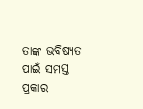ତାଙ୍କ ଭବିଷ୍ୟତ ପାଇଁ ସମସ୍ତ ପ୍ରକାର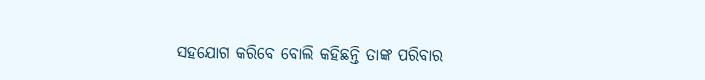ସହଯୋଗ କରିବେ ବୋଲି କହିଛନ୍ତି ତାଙ୍କ ପରିବାର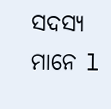ସଦସ୍ୟ ମାନେ l